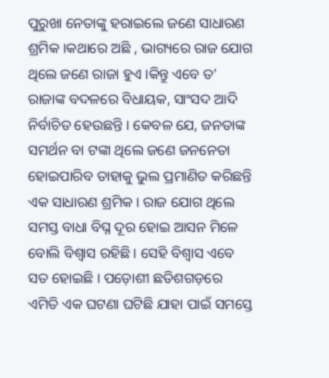ପୁରୁଖା ନେତାଙ୍କୁ ହରାଇଲେ ଜଣେ ସାଧାରଣ ଶ୍ରମିକ ।କଥାରେ ଅଛି , ଭାଗ୍ୟରେ ରାଜ ଯୋଗ ଥିଲେ ଜଣେ ରାଜା ହୁଏ ।କିନ୍ତୁ ଏବେ ତ’ ରାଜାଙ୍କ ବଦଳରେ ବିଧାୟକ, ସାଂସଦ ଆଦି ନିର୍ବାଚିତ ହେଉଛନ୍ତି । କେବଳ ଯେ, ଜନତାଙ୍କ ସମର୍ଥନ ବା ଟଙ୍କା ଥିଲେ ଜଣେ ଜନନେତା ହୋଇପାରିବ ତାହାକୁ ଭୁଲ ପ୍ରମାଣିତ କରିଛନ୍ତି ଏକ ସାଧାରଣ ଶ୍ରମିକ । ରାଜ ଯୋଗ ଥିଲେ ସମସ୍ତ ବାଧା ବିଘ୍ନ ଦୂର ହୋଇ ଆସନ ମିଳେ ବୋଲି ବିଶ୍ୱାସ ରହିଛି । ସେହି ବିଶ୍ୱାସ ଏବେ ସତ ହୋଇଛି । ପଡ଼ୋଶୀ ଛତିଶଗଡ଼ରେ ଏମିତି ଏକ ଘଟଣା ଘଟିଛି ଯାହା ପାଇଁ ସମସ୍ତେ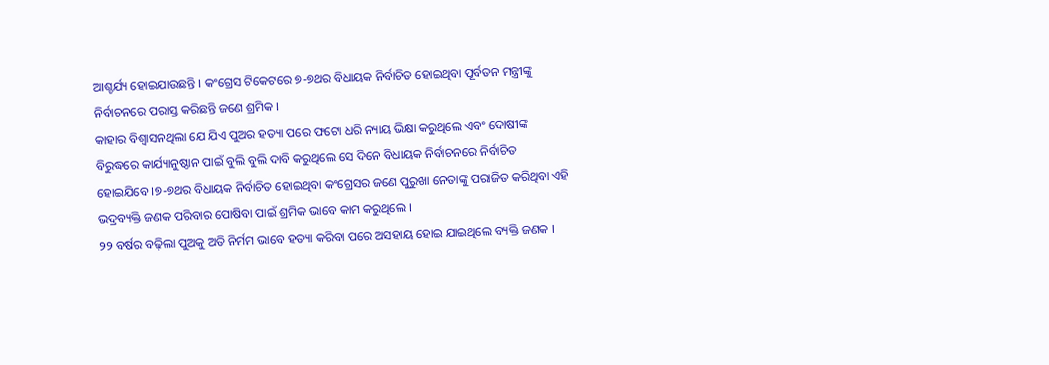ଆଶ୍ଚର୍ଯ୍ୟ ହୋଇଯାଉଛନ୍ତି । କଂଗ୍ରେସ ଟିକେଟରେ ୭-୭ଥର ବିଧାୟକ ନିର୍ବାଚିତ ହୋଇଥିବା ପୂର୍ବତନ ମନ୍ତ୍ରୀଙ୍କୁ ନିର୍ବାଚନରେ ପରାସ୍ତ କରିଛନ୍ତି ଜଣେ ଶ୍ରମିକ ।
କାହାର ବିଶ୍ୱାସନଥିଲା ଯେ ଯିଏ ପୁଅର ହତ୍ୟା ପରେ ଫଟୋ ଧରି ନ୍ୟାୟ ଭିକ୍ଷା କରୁଥିଲେ ଏବଂ ଦୋଷୀଙ୍କ ବିରୁଦ୍ଧରେ କାର୍ଯ୍ୟାନୁଷ୍ଠାନ ପାଇଁ ବୁଲି ବୁଲି ଦାବି କରୁଥିଲେ ସେ ଦିନେ ବିଧାୟକ ନିର୍ବାଚନରେ ନିର୍ବାଚିତ ହୋଇଯିବେ ।୭-୭ଥର ବିଧାୟକ ନିର୍ବାଚିତ ହୋଇଥିବା କଂଗ୍ରେସର ଜଣେ ପୁରୁଖା ନେତାଙ୍କୁ ପରାଜିତ କରିଥିବା ଏହି ଭଦ୍ରବ୍ୟକ୍ତି ଜଣକ ପରିବାର ପୋଷିବା ପାଇଁ ଶ୍ରମିକ ଭାବେ କାମ କରୁଥିଲେ ।
୨୨ ବର୍ଷର ବଢ଼ିଲା ପୁଅକୁ ଅତି ନିର୍ମମ ଭାବେ ହତ୍ୟା କରିବା ପରେ ଅସହାୟ ହୋଇ ଯାଇଥିଲେ ବ୍ୟକ୍ତି ଜଣକ ।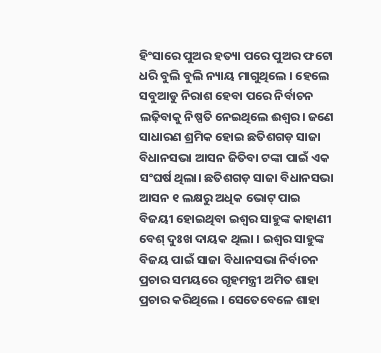ହିଂସାରେ ପୁଅର ହତ୍ୟା ପରେ ପୁଅର ଫଟୋ ଧରି ବୁଲି ବୁଲି ନ୍ୟାୟ ମାଗୁଥିଲେ । ହେଲେ ସବୁଆଡୁ ନିରାଶ ହେବା ପରେ ନିର୍ବାଚନ ଲଢ଼ିବାକୁ ନିଷ୍ପତି ନେଇଥିଲେ ଈଶ୍ୱର। ଜଣେ ସାଧାରଣ ଶ୍ରମିକ ହୋଇ ଛତିଶଗଡ଼ ସାଜା ବିଧାନସଭା ଆସନ ଜିତିବା ଟଙ୍କା ପାଇଁ ଏକ ସଂଘର୍ଷ ଥିଲା। ଛତିଶଗଡ଼ ସାଜା ବିଧାନସଭା ଆସନ ୧ ଲକ୍ଷରୁ ଅଧିକ ଭୋଟ୍ ପାଇ ବିଜୟୀ ହୋଇଥିବା ଇଶ୍ୱର ସାହୁଙ୍କ କାହାଣୀ ବେଶ୍ ଦୁଃଖ ଦାୟକ ଥିଲା । ଇଶ୍ବର ସାହୁଙ୍କ ବିଜୟ ପାଇଁ ସାଜା ବିଧାନସଭା ନିର୍ବାଚନ ପ୍ରଚାର ସମୟରେ ଗୃହମନ୍ତ୍ରୀ ଅମିତ ଶାହା ପ୍ରଚାର କରିଥିଲେ । ସେତେବେଳେ ଶାହା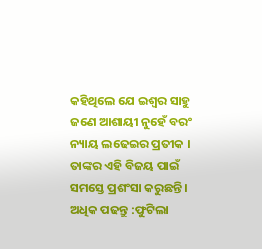କହିଥିଲେ ଯେ ଇଶ୍ବର ସାହୁ ଜଣେ ଆଶାୟୀ ନୁହେଁ ବରଂ ନ୍ୟାୟ ଲଢେଇର ପ୍ରତୀକ । ତାଙ୍କର ଏହି ବିଜୟ ପାଇଁ ସମସ୍ତେ ପ୍ରଶଂସା କରୁଛନ୍ତି ।
ଅଧିକ ପଢନ୍ତୁ :ଫୁଟିଲା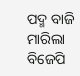ପଦ୍ମ ବାଜି ମାରିଲା ବିଜେପି